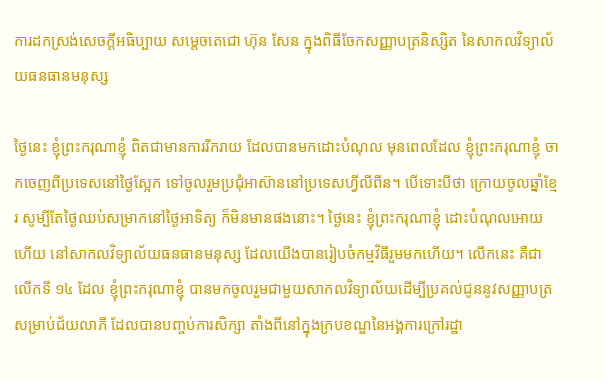ការដកស្រង់សេចក្តីអធិប្បាយ សម្តេចតេជោ ហ៊ុន សែន ក្នុងពិធីចែកសញ្ញាបត្រនិស្សិត នៃសាកលវិទ្យាល័យធនធានមនុស្ស

ថ្ងៃនេះ ខ្ញុំព្រះករុណាខ្ញុំ ពិតជាមានការរីករាយ ដែលបានមកដោះបំណុល មុនពេលដែល ខ្ញុំព្រះករុណាខ្ញុំ ចាកចេញពីប្រទេសនៅថ្ងៃស្អែក ទៅចូលរួមប្រជុំអាស៊ាននៅប្រទេសហ្វីលីពីន។ បើទោះបីថា ក្រោយចូលឆ្នាំខ្មែរ សូម្បីតែថ្ងៃឈប់សម្រាកនៅថ្ងៃអាទិត្យ ក៏មិនមានផងនោះ។ ថ្ងៃនេះ ខ្ញុំព្រះករុណាខ្ញុំ ដោះបំណុលអោយហើយ នៅសាកលវិទ្យាល័យធនធានមនុស្ស ដែលយើងបានរៀបចំកម្មវិធីរួមមកហើយ។ លើកនេះ គឺជាលើកទី ១៤ ដែល ខ្ញុំព្រះករុណាខ្ញុំ បានមកចូលរួមជាមួយសាកលវិទ្យាល័យដើម្បីប្រគល់ជូននូវសញ្ញាបត្រ សម្រាប់ជ័យលាភី ដែលបានបញ្ចប់ការសិក្សា តាំងពីនៅក្នុងក្របខណ្ឌនៃអង្គការក្រៅរដ្ឋា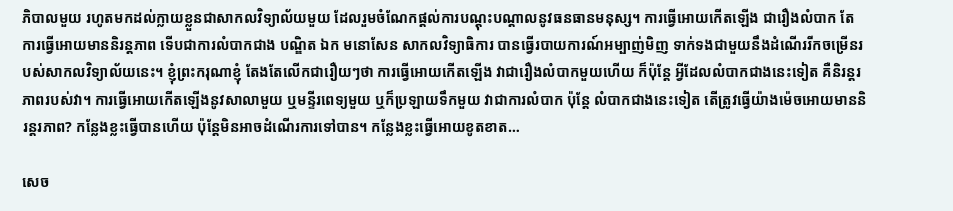ភិបាលមួយ រហូតមកដល់ក្លាយខ្លួនជាសាកលវិទ្យាល័យមួយ ដែលរួមចំណែកផ្ដល់ការបណ្ដុះបណ្ដាលនូវធនធានមនុស្ស។ ការធ្វើអោយកើតឡើង ជារឿងលំបាក តែការធ្វើអោយមាននិរន្តភាព ទើបជាការលំបាកជាង បណ្ឌិត ឯក មនោសែន សាកលវិទ្យាធិការ បានធ្វើរបាយការណ៍អម្បាញ់មិញ ទាក់ទងជាមួយនឹងដំណើររីកចម្រើនរបស់សាកលវិទ្យាល័យនេះ។ ខ្ញុំព្រះករុណាខ្ញុំ តែងតែលើកជារឿយៗថា ការធ្វើអោយកើតឡើង វាជារឿងលំបាកមួយហើយ ក៏ប៉ុន្តែ អ្វីដែលលំបាកជាងនេះទៀត គឺនិរន្តរភាពរបស់វា។ ការធ្វើអោយកើតឡើងនូវសាលាមួយ ឬមន្ទីរពេទ្យមួយ ឬក៏ប្រឡាយទឹកមួយ វាជាការលំបាក ប៉ុន្តែ លំបាកជាងនេះទៀត តើត្រូវធ្វើយ៉ាងម៉េចអោយមាននិរន្តរភាព? កន្លែងខ្លះធ្វើបានហើយ ប៉ុន្តែមិនអាចដំណើរការទៅបាន។ កន្លែងខ្លះធ្វើអោយខូតខាត…

សេច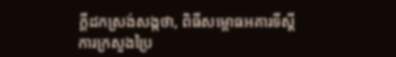ក្តីដកស្រង់សង្កថា, ពិធីសម្ពោធអគារទីស្តីការក្រសួងប្រៃ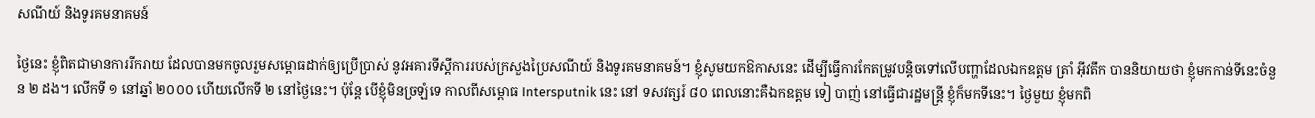សណីយ៍ និងទូរគមនាគមន៍

ថ្ងៃនេះ ខ្ញុំពិតជាមានការរីករាយ ដែលបានមកចូលរួមសម្ពោធដាក់ឲ្យប្រើប្រាស់ នូវអគារទីស្តីការរបស់ក្រសួងប្រៃសណីយ៍ និងទូរគមនាគមន៍។ ខ្ញុំសូមយកឱកាសនេះ ដើម្បីធ្វើការកែតម្រូវបន្តិចទៅលើបញ្ហាដែលឯកឧត្តម ត្រាំ អ៊ីវតឹក បាននិយាយថា ខ្ញុំមកកាន់ទីនេះចំនួន ២ ដង។ លើកទី ១ នៅឆ្នាំ ២០០០ ហើយលើកទី ២ នៅថ្ងៃនេះ។ ប៉ុន្តែ បើខ្ញុំមិនច្រឡំទេ កាលពីសម្ពោធ Intersputnik នេះ នៅ ទសវត្សរ៍ ៨០ ពេលនោះគឺឯកឧត្តម ទៀ បាញ់ នៅធ្វើជារដ្ឋមន្រ្តី ខ្ញុំក៏មកទីនេះ។ ថ្ងៃមួយ ខ្ញុំមកពិ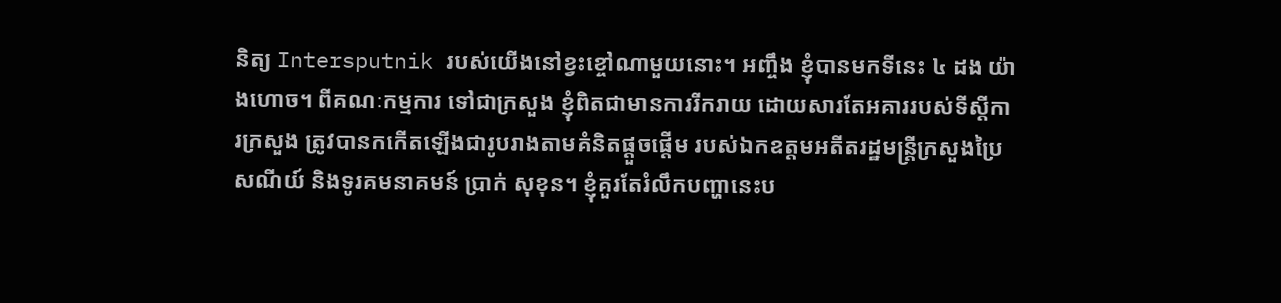និត្យ Intersputnik របស់យើងនៅខ្វះខ្ចៅណាមួយនោះ។ អញ្ចឹង ខ្ញុំបានមកទីនេះ ៤ ដង យ៉ាងហោច។ ពីគណៈកម្មការ ទៅជាក្រសួង ខ្ញុំពិតជាមានការរីករាយ ដោយសារតែអគាររបស់ទីស្តីការក្រសួង ត្រូវបានកកើតឡើងជារូបរាងតាមគំនិតផ្តួចផ្តើម របស់ឯកឧត្តមអតីតរដ្ឋមន្រ្តីក្រសួងប្រៃសណីយ៍ និងទូរគមនាគមន៍ ប្រាក់ សុខុន។ ខ្ញុំគួរតែរំលឹកបញ្ហានេះប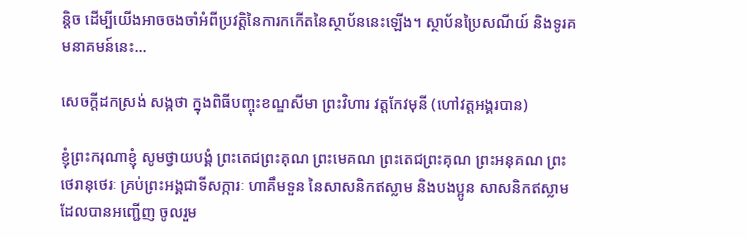ន្តិច ដើម្បីយើងអាចចងចាំអំពីប្រវត្តិនៃការកកើតនៃស្ថាប័ននេះឡើង។ ស្ថាប័នប្រៃសណីយ៍ និងទូរគមនាគមន៍នេះ…

សេចក្តីដកស្រង់ សង្កថា ក្នុងពិធីបញ្ចុះខណ្ឌសីមា ព្រះវិហារ វត្តកែវមុនី (ហៅវត្តអង្គរបាន)

ខ្ញុំព្រះករុណាខ្ញុំ សូមថ្វាយបង្គំ ព្រះតេជព្រះគុណ ព្រះមេគណ ព្រះតេជព្រះគុណ ព្រះអនុគណ ព្រះថេរានុថេរៈ គ្រប់ព្រះអង្គជាទីសក្ការៈ ហាគឹមទួន នៃសាសនិកឥស្លាម និងបងប្អូន សាសនិកឥស្លាមដែលបានអញ្ជើញ ចូលរួម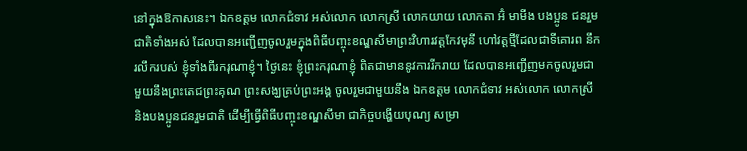នៅក្នុងឱកាសនេះ។ ឯកឧត្តម លោកជំទាវ អស់លោក លោកស្រី លោកយាយ លោកតា អ៊ំ មាមីង បងប្អូន ជនរួមជាតិទាំងអស់ ដែលបានអញ្ជើញចូលរួមក្នុងពិធីបញ្ចុះខណ្ឌសីមាព្រះវិហារវត្តកែវមុនី ហៅវត្តថ្មីដែលជាទីគោរព នឹករលឹករបស់ ខ្ញុំទាំងពីរករុណាខ្ញុំ។ ថ្ងៃនេះ ខ្ញុំព្រះករុណាខ្ញុំ ពិតជាមាននូវការរីករាយ ដែលបានអញ្ជើញមកចូលរួមជាមួយនឹងព្រះតេជព្រះគុណ ព្រះសង្ឃគ្រប់ព្រះអង្គ ចូលរួមជាមួយនឹង ឯកឧត្តម លោកជំទាវ អស់លោក លោកស្រី និងបងប្អូនជនរួមជាតិ ដើម្បីធ្វើពិធីបញ្ចុះខណ្ឌសីមា ជាកិច្ចបង្ហើយបុណ្យ សម្រា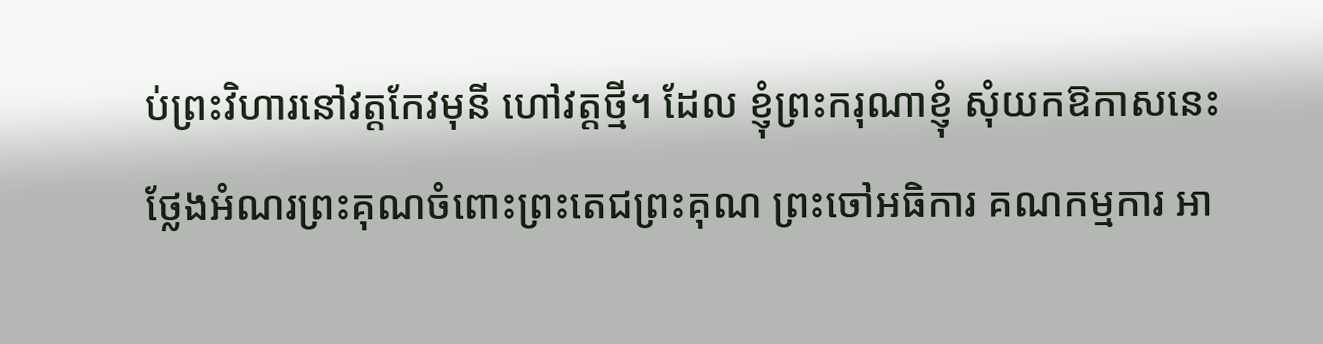ប់ព្រះវិហារនៅវត្តកែវមុនី ហៅវត្តថ្មី។ ដែល ខ្ញុំព្រះករុណាខ្ញុំ សុំយកឱកាសនេះថ្លែងអំណរព្រះគុណចំពោះព្រះតេជព្រះគុណ ព្រះចៅអធិការ គណកម្មការ អា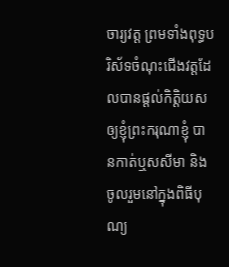ចារ្យវត្ត ព្រមទាំងពុទ្ធបរិស័ទចំណុះជើងវត្តដែលបានផ្តល់កិត្តិយសឲ្យខ្ញុំព្រះករុណាខ្ញុំ បានកាត់ឬសសីមា និងចូលរួមនៅក្នុងពិធីបុណ្យ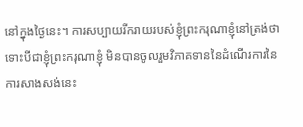នៅក្នុងថ្ងៃនេះ។ ការសប្បាយរីករាយរបស់ខ្ញុំព្រះករុណាខ្ញុំនៅត្រង់ថា ទោះបីជាខ្ញុំព្រះករុណាខ្ញុំ មិនបានចូលរួមវិភាគទាននៃដំណើរការនៃការសាងសង់នេះ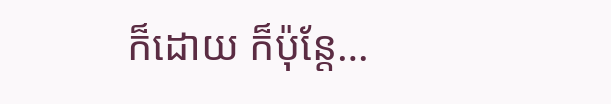ក៏ដោយ ក៏ប៉ុន្តែ…